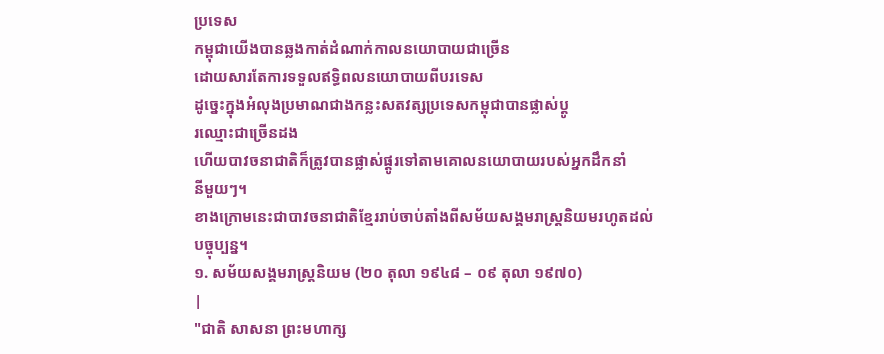ប្រទេស
កម្ពុជាយើងបានឆ្លងកាត់ដំណាក់កាលនយោបាយជាច្រើន
ដោយសារតែការទទួលឥទ្ធិពលនយោបាយពីបរទេស
ដូច្នេះក្នុងអំលុងប្រមាណជាងកន្លះសតវត្សប្រទេសកម្ពុជាបានផ្លាស់ប្តូ
រឈ្មោះជាច្រើនដង
ហើយបាវចនាជាតិក៏ត្រូវបានផ្លាស់ផ្តូរទៅតាមគោលនយោបាយរបស់អ្នកដឹកនាំ
នីមួយៗ។
ខាងក្រោមនេះជាបាវចនាជាតិខ្មែររាប់ចាប់តាំងពីសម័យសង្គមរាស្រ្តនិយមរហូតដល់
បច្ចុប្បន្ន។
១. សម័យសង្គមរាស្រ្តនិយម (២០ តុលា ១៩៤៨ – ០៩ តុលា ១៩៧០)
|
"ជាតិ សាសនា ព្រះមហាក្ស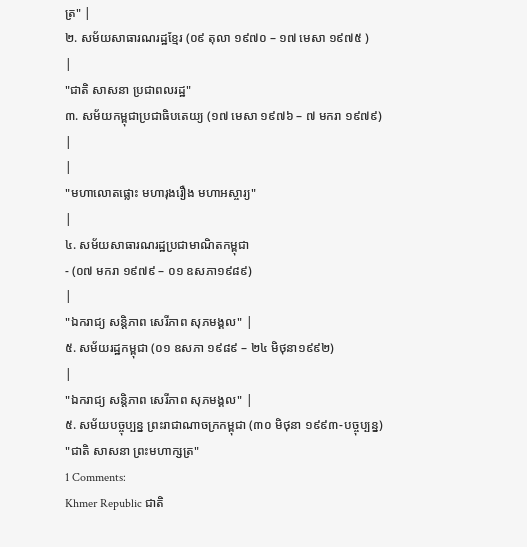ត្រ" |
២. សម័យសាធារណរដ្ឋខ្មែរ (០៩ តុលា ១៩៧០ – ១៧ មេសា ១៩៧៥ )
|
"ជាតិ សាសនា ប្រជាពលរដ្ឋ"
៣. សម័យកម្ពុជាប្រជាធិបតេយ្យ (១៧ មេសា ១៩៧៦ – ៧ មករា ១៩៧៩)
|
|
"មហាលោតផ្លោះ មហារុងរឿង មហាអស្ចារ្យ"
|
៤. សម័យសាធារណរដ្ឋប្រជាមាណិតកម្ពុជា
- (០៧ មករា ១៩៧៩ – ០១ ឧសភា១៩៨៩)
|
"ឯករាជ្យ សន្តិភាព សេរីភាព សុភមង្គល" |
៥. សម័យរដ្ឋកម្ពុជា (០១ ឧសភា ១៩៨៩ – ២៤ មិថុនា១៩៩២)
|
"ឯករាជ្យ សន្តិភាព សេរីភាព សុភមង្គល" |
៥. សម័យបច្ចុប្បន្ន ព្រះរាជាណាចក្រកម្ពុជា (៣០ មិថុនា ១៩៩៣-បច្ចុប្បន្ន)
"ជាតិ សាសនា ព្រះមហាក្សត្រ"
1 Comments:
Khmer Republic ជាតិ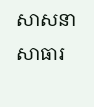សាសនា សាធារ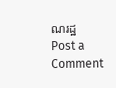ណរដ្ឋ
Post a Comment